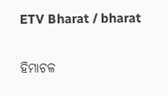ETV Bharat / bharat

ହିମାଚଳ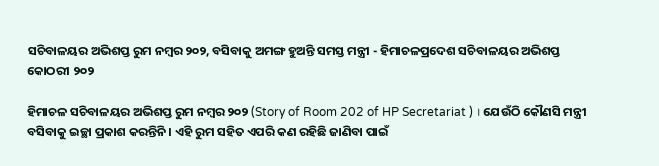ସଚିବାଳୟର ଅଭିଶପ୍ତ ରୁମ ନମ୍ବର ୨୦୨, ବସିବାକୁ ଅମଙ୍ଗ ହୁଅନ୍ତି ସମସ୍ତ ମନ୍ତ୍ରୀ - ହିମାଚଳପ୍ରଦେଶ ସଚିବାଳୟର ଅଭିଶପ୍ତ କୋଠରୀ ୨୦୨

ହିମାଚଳ ସଚିବାଳୟର ଅଭିଶପ୍ତ ରୁମ ନମ୍ବର ୨୦୨ (Story of Room 202 of HP Secretariat ) । ଯେଉଁଠି କୌଣସି ମନ୍ତ୍ରୀ ବସିବାକୁ ଇଚ୍ଛା ପ୍ରକାଶ କରନ୍ତିନି । ଏହି ରୁମ ସହିତ ଏପରି କଣ ରହିଛି ଜାଣିବା ପାଇଁ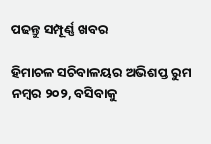ପଢନ୍ତୁ ସମ୍ପୂର୍ଣ୍ଣ ଖବର

ହିମାଚଳ ସଚିବାଳୟର ଅଭିଶପ୍ତ ରୁମ ନମ୍ବର ୨୦୨, ବସିବାକୁ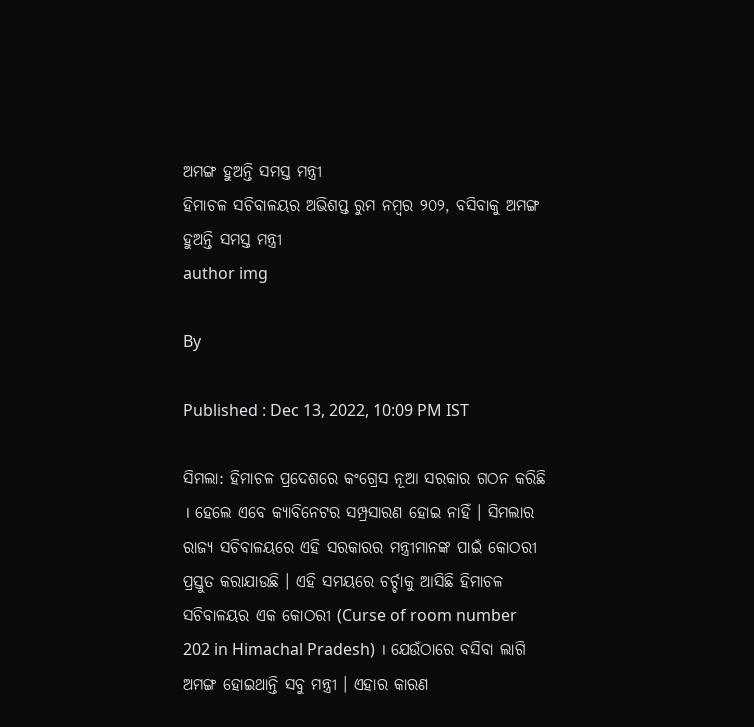ଅମଙ୍ଗ ହୁଅନ୍ତି ସମସ୍ତ ମନ୍ତ୍ରୀ
ହିମାଚଳ ସଚିବାଳୟର ଅଭିଶପ୍ତ ରୁମ ନମ୍ବର ୨୦୨, ବସିବାକୁ ଅମଙ୍ଗ ହୁଅନ୍ତି ସମସ୍ତ ମନ୍ତ୍ରୀ
author img

By

Published : Dec 13, 2022, 10:09 PM IST

ସିମଲା: ହିମାଚଳ ପ୍ରଦେଶରେ କଂଗ୍ରେସ ନୂଆ ସରକାର ଗଠନ କରିଛି । ହେଲେ ଏବେ କ୍ୟାବିନେଟର ସମ୍ପ୍ରସାରଣ ହୋଇ ନାହିଁ । ସିମଲାର ରାଜ୍ୟ ସଚିବାଳୟରେ ଏହି ସରକାରର ମନ୍ତ୍ରୀମାନଙ୍କ ପାଇଁ କୋଠରୀ ପ୍ରସ୍ତୁତ କରାଯାଉଛି । ଏହି ସମୟରେ ଚର୍ଚ୍ଚାକୁ ଆସିଛି ହିମାଚଳ ସଚିବାଳୟର ଏକ କୋଠରୀ (Curse of room number 202 in Himachal Pradesh) । ଯେଉଁଠାରେ ବସିବା ଲାଗି ଅମଙ୍ଗ ହୋଇଥାନ୍ତି ସବୁ ମନ୍ତ୍ରୀ । ଏହାର କାରଣ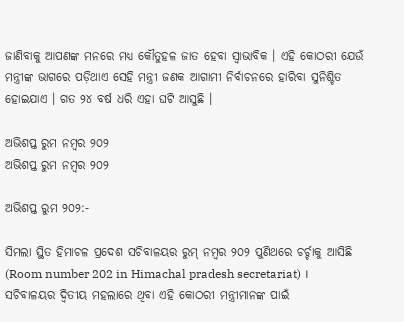ଜାଣିବାକୁ ଆପଣଙ୍କ ମନରେ ମଧ୍ୟ କୌତୁହଳ ଜାତ ହେବା ସ୍ବାଭାବିକ । ଏହି କୋଠରୀ ଯେଉଁ ମନ୍ତ୍ରୀଙ୍କ ଭାଗରେ ପଡ଼ିଥାଏ ସେହି ମନ୍ତ୍ରୀ ଜଣକ ଆଗାମୀ ନିର୍ବାଚନରେ ହାରିବା ସୁନିଶ୍ଚିତ ହୋଇଯାଏ । ଗତ ୨୪ ବର୍ଷ ଧରି ଏହା ଘଟି ଆସୁଛି ।

ଅଭିଶପ୍ତ ରୁମ ନମ୍ବର ୨୦୨
ଅଭିଶପ୍ତ ରୁମ ନମ୍ବର ୨୦୨

ଅଭିଶପ୍ତ ରୁମ ୨୦୨:-

ସିମଲା ସ୍ଥିତ ହିମାଚଳ ପ୍ରଦେଶ ସଚିବାଳୟର ରୁମ୍ ନମ୍ବର ୨୦୨ ପୁଣିଥରେ ଚର୍ଚ୍ଚାକୁ ଆସିଛି (Room number 202 in Himachal pradesh secretariat) । ସଚିବାଳୟର ଦ୍ବିତୀୟ ମହଲାରେ ଥିବା ଏହି କୋଠରୀ ମନ୍ତ୍ରୀମାନଙ୍କ ପାଇଁ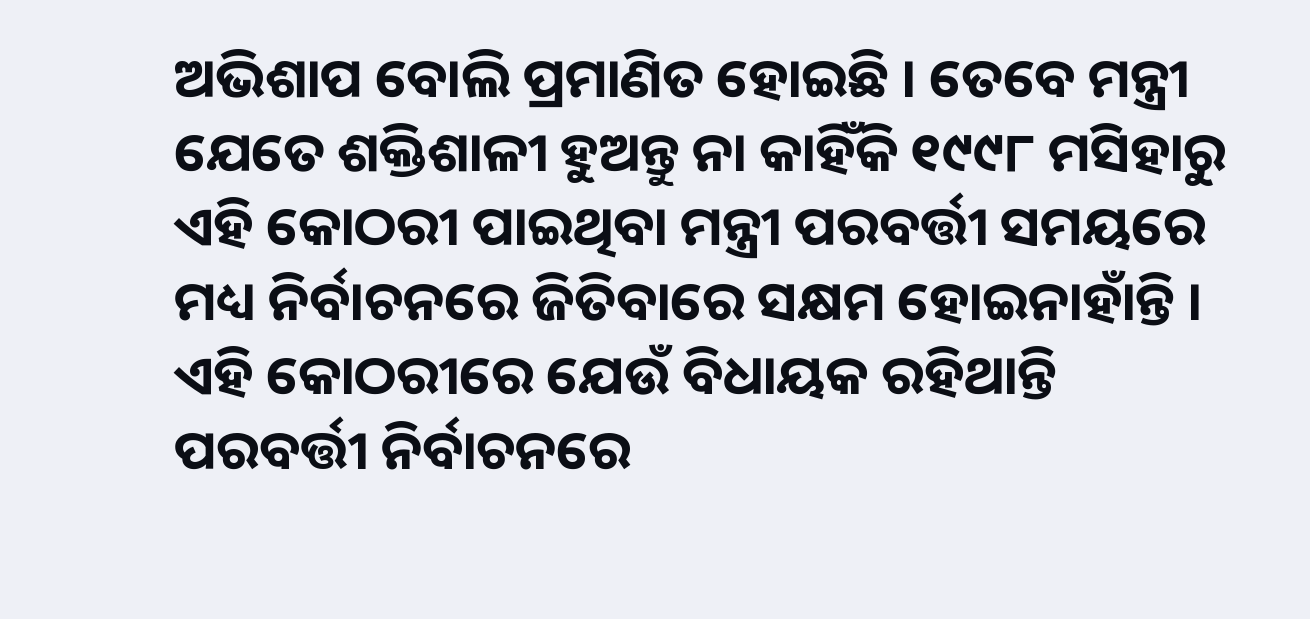ଅଭିଶାପ ବୋଲି ପ୍ରମାଣିତ ହୋଇଛି । ତେବେ ମନ୍ତ୍ରୀ ଯେତେ ଶକ୍ତିଶାଳୀ ହୁଅନ୍ତୁ ନା କାହିଁକି ୧୯୯୮ ମସିହାରୁ ଏହି କୋଠରୀ ପାଇଥିବା ମନ୍ତ୍ରୀ ପରବର୍ତ୍ତୀ ସମୟରେ ମଧ୍ୟ ନିର୍ବାଚନରେ ଜିତିବାରେ ସକ୍ଷମ ହୋଇନାହାଁନ୍ତି । ଏହି କୋଠରୀରେ ଯେଉଁ ବିଧାୟକ ରହିଥାନ୍ତି ପରବର୍ତ୍ତୀ ନିର୍ବାଚନରେ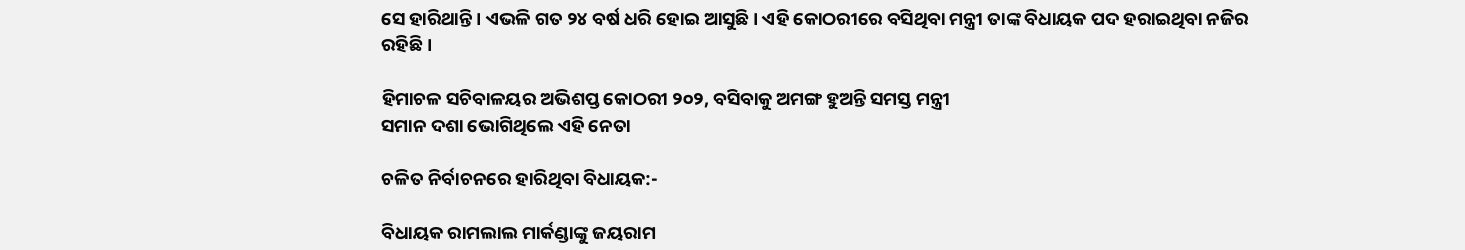ସେ ହାରିଥାନ୍ତି । ଏଭଳି ଗତ ୨୪ ବର୍ଷ ଧରି ହୋଇ ଆସୁଛି । ଏହି କୋଠରୀରେ ବସିଥିବା ମନ୍ତ୍ରୀ ତାଙ୍କ ବିଧାୟକ ପଦ ହରାଇଥିବା ନଜିର ରହିଛି ।

ହିମାଚଳ ସଚିବାଳୟର ଅଭିଶପ୍ତ କୋଠରୀ ୨୦୨, ବସିବାକୁ ଅମଙ୍ଗ ହୁଅନ୍ତି ସମସ୍ତ ମନ୍ତ୍ରୀ
ସମାନ ଦଶା ଭୋଗିଥିଲେ ଏହି ନେତା

ଚଳିତ ନିର୍ବାଚନରେ ହାରିଥିବା ବିଧାୟକ:-

ବିଧାୟକ ରାମଲାଲ ମାର୍କଣ୍ଡାଙ୍କୁ ଜୟରାମ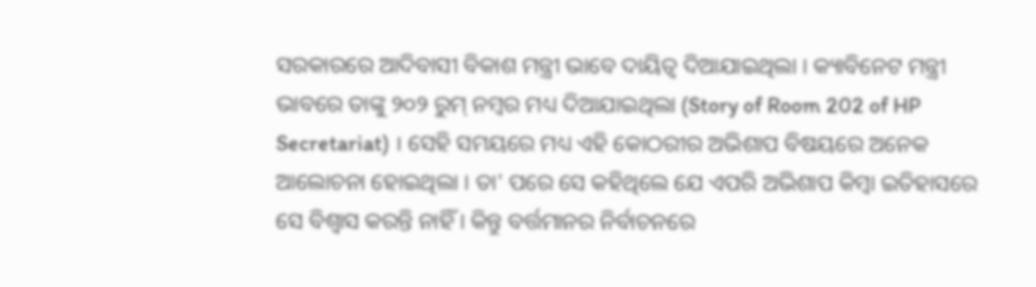ସରକାରରେ ଆଦିବାସୀ ବିକାଶ ମନ୍ତ୍ରୀ ଭାବେ ଦାୟିତ୍ବ ଦିଆଯାଇଥିଲା । କ୍ୟାବିନେଟ ମନ୍ତ୍ରୀ ଭାବରେ ତାଙ୍କୁ ୨୦୨ ରୁମ୍ ନମ୍ବର ମଧ୍ୟ ଦିଆଯାଇଥିଲା (Story of Room 202 of HP Secretariat) । ସେହି ସମୟରେ ମଧ୍ୟ ଏହି କୋଠରୀର ଅଭିଶାପ ବିଷୟରେ ଅନେକ ଆଲୋଚନା ହୋଇଥିଲା । ତା' ପରେ ସେ କହିଥିଲେ ଯେ ଏପରି ଅଭିଶାପ କିମ୍ବା ଇତିହାସରେ ସେ ବିଶ୍ବାସ କରନ୍ତି ନାହିଁ । କିନ୍ତୁ ବର୍ତ୍ତମାନର ନିର୍ବାଚନରେ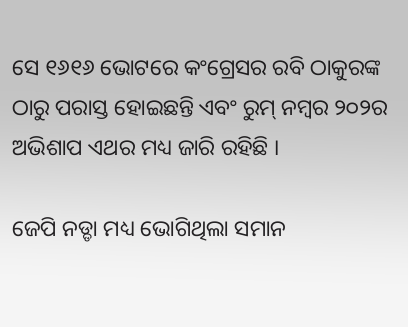ସେ ୧୬୧୬ ଭୋଟରେ କଂଗ୍ରେସର ରବି ଠାକୁରଙ୍କ ଠାରୁ ପରାସ୍ତ ହୋଇଛନ୍ତି ଏବଂ ରୁମ୍ ନମ୍ବର ୨୦୨ର ଅଭିଶାପ ଏଥର ମଧ୍ୟ ଜାରି ରହିଛି ।

ଜେପି ନଡ୍ଡା ମଧ୍ୟ ଭୋଗିଥିଲା ସମାନ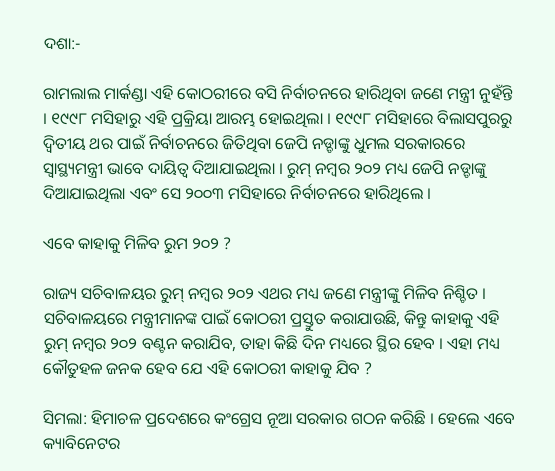ଦଶା:-

ରାମଲାଲ ମାର୍କଣ୍ଡା ଏହି କୋଠରୀରେ ବସି ନିର୍ବାଚନରେ ହାରିଥିବା ଜଣେ ମନ୍ତ୍ରୀ ନୁହଁନ୍ତି । ୧୯୯୮ ମସିହାରୁ ଏହି ପ୍ରକ୍ରିୟା ଆରମ୍ଭ ହୋଇଥିଲା । ୧୯୯୮ ମସିହାରେ ବିଲାସପୁରରୁ ଦ୍ବିତୀୟ ଥର ପାଇଁ ନିର୍ବାଚନରେ ଜିତିଥିବା ଜେପି ନଡ୍ଡାଙ୍କୁ ଧୁମଲ ସରକାରରେ ସ୍ବାସ୍ଥ୍ୟମନ୍ତ୍ରୀ ଭାବେ ଦାୟିତ୍ବ ଦିଆଯାଇଥିଲା । ରୁମ୍‌ ନମ୍ବର ୨୦୨ ମଧ୍ୟ ଜେପି ନଡ୍ଡାଙ୍କୁ ଦିଆଯାଇଥିଲା ଏବଂ ସେ ୨୦୦୩ ମସିହାରେ ନିର୍ବାଚନରେ ହାରିଥିଲେ ।

ଏବେ କାହାକୁ ମିଳିବ ରୁମ ୨୦୨ ?

ରାଜ୍ୟ ସଚିବାଳୟର ରୁମ୍ ନମ୍ବର ୨୦୨ ଏଥର ମଧ୍ୟ ଜଣେ ମନ୍ତ୍ରୀଙ୍କୁ ମିଳିବ ନିଶ୍ଚିତ । ସଚିବାଳୟରେ ମନ୍ତ୍ରୀମାନଙ୍କ ପାଇଁ କୋଠରୀ ପ୍ରସ୍ତୁତ କରାଯାଉଛି, କିନ୍ତୁ କାହାକୁ ଏହି ରୁମ୍ ନମ୍ବର ୨୦୨ ବଣ୍ଟନ କରାଯିବ, ତାହା କିଛି ଦିନ ମଧ୍ୟରେ ସ୍ଥିର ହେବ । ଏହା ମଧ୍ୟ କୌତୁହଳ ଜନକ ହେବ ଯେ ଏହି କୋଠରୀ କାହାକୁ ଯିବ ?

ସିମଲା: ହିମାଚଳ ପ୍ରଦେଶରେ କଂଗ୍ରେସ ନୂଆ ସରକାର ଗଠନ କରିଛି । ହେଲେ ଏବେ କ୍ୟାବିନେଟର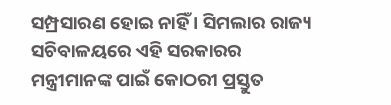ସମ୍ପ୍ରସାରଣ ହୋଇ ନାହିଁ । ସିମଲାର ରାଜ୍ୟ ସଚିବାଳୟରେ ଏହି ସରକାରର ମନ୍ତ୍ରୀମାନଙ୍କ ପାଇଁ କୋଠରୀ ପ୍ରସ୍ତୁତ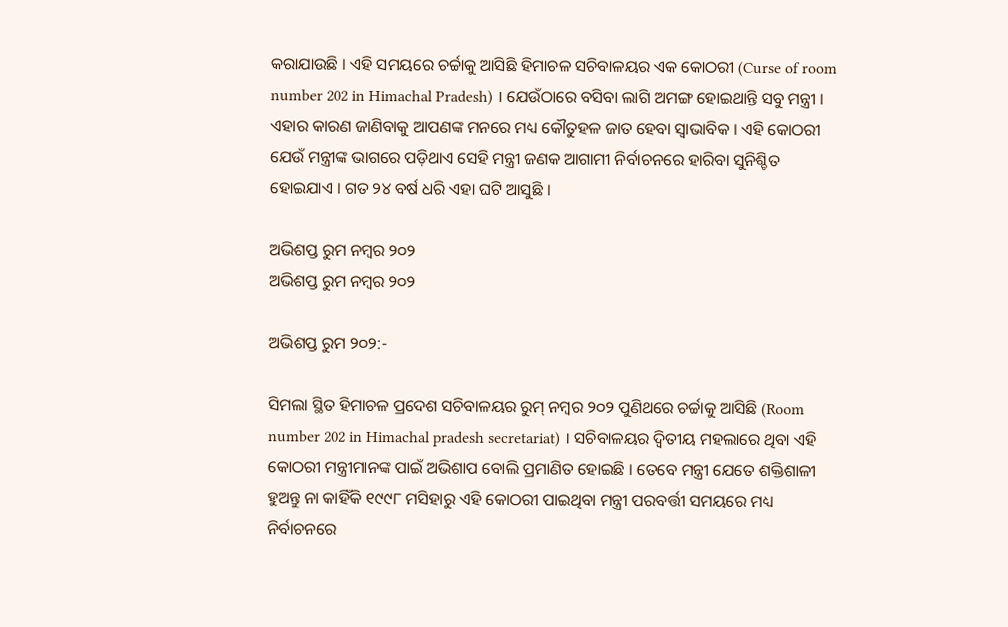କରାଯାଉଛି । ଏହି ସମୟରେ ଚର୍ଚ୍ଚାକୁ ଆସିଛି ହିମାଚଳ ସଚିବାଳୟର ଏକ କୋଠରୀ (Curse of room number 202 in Himachal Pradesh) । ଯେଉଁଠାରେ ବସିବା ଲାଗି ଅମଙ୍ଗ ହୋଇଥାନ୍ତି ସବୁ ମନ୍ତ୍ରୀ । ଏହାର କାରଣ ଜାଣିବାକୁ ଆପଣଙ୍କ ମନରେ ମଧ୍ୟ କୌତୁହଳ ଜାତ ହେବା ସ୍ବାଭାବିକ । ଏହି କୋଠରୀ ଯେଉଁ ମନ୍ତ୍ରୀଙ୍କ ଭାଗରେ ପଡ଼ିଥାଏ ସେହି ମନ୍ତ୍ରୀ ଜଣକ ଆଗାମୀ ନିର୍ବାଚନରେ ହାରିବା ସୁନିଶ୍ଚିତ ହୋଇଯାଏ । ଗତ ୨୪ ବର୍ଷ ଧରି ଏହା ଘଟି ଆସୁଛି ।

ଅଭିଶପ୍ତ ରୁମ ନମ୍ବର ୨୦୨
ଅଭିଶପ୍ତ ରୁମ ନମ୍ବର ୨୦୨

ଅଭିଶପ୍ତ ରୁମ ୨୦୨:-

ସିମଲା ସ୍ଥିତ ହିମାଚଳ ପ୍ରଦେଶ ସଚିବାଳୟର ରୁମ୍ ନମ୍ବର ୨୦୨ ପୁଣିଥରେ ଚର୍ଚ୍ଚାକୁ ଆସିଛି (Room number 202 in Himachal pradesh secretariat) । ସଚିବାଳୟର ଦ୍ବିତୀୟ ମହଲାରେ ଥିବା ଏହି କୋଠରୀ ମନ୍ତ୍ରୀମାନଙ୍କ ପାଇଁ ଅଭିଶାପ ବୋଲି ପ୍ରମାଣିତ ହୋଇଛି । ତେବେ ମନ୍ତ୍ରୀ ଯେତେ ଶକ୍ତିଶାଳୀ ହୁଅନ୍ତୁ ନା କାହିଁକି ୧୯୯୮ ମସିହାରୁ ଏହି କୋଠରୀ ପାଇଥିବା ମନ୍ତ୍ରୀ ପରବର୍ତ୍ତୀ ସମୟରେ ମଧ୍ୟ ନିର୍ବାଚନରେ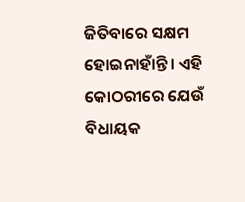ଜିତିବାରେ ସକ୍ଷମ ହୋଇନାହାଁନ୍ତି । ଏହି କୋଠରୀରେ ଯେଉଁ ବିଧାୟକ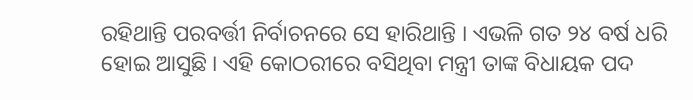ରହିଥାନ୍ତି ପରବର୍ତ୍ତୀ ନିର୍ବାଚନରେ ସେ ହାରିଥାନ୍ତି । ଏଭଳି ଗତ ୨୪ ବର୍ଷ ଧରି ହୋଇ ଆସୁଛି । ଏହି କୋଠରୀରେ ବସିଥିବା ମନ୍ତ୍ରୀ ତାଙ୍କ ବିଧାୟକ ପଦ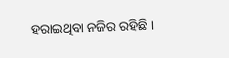ହରାଇଥିବା ନଜିର ରହିଛି ।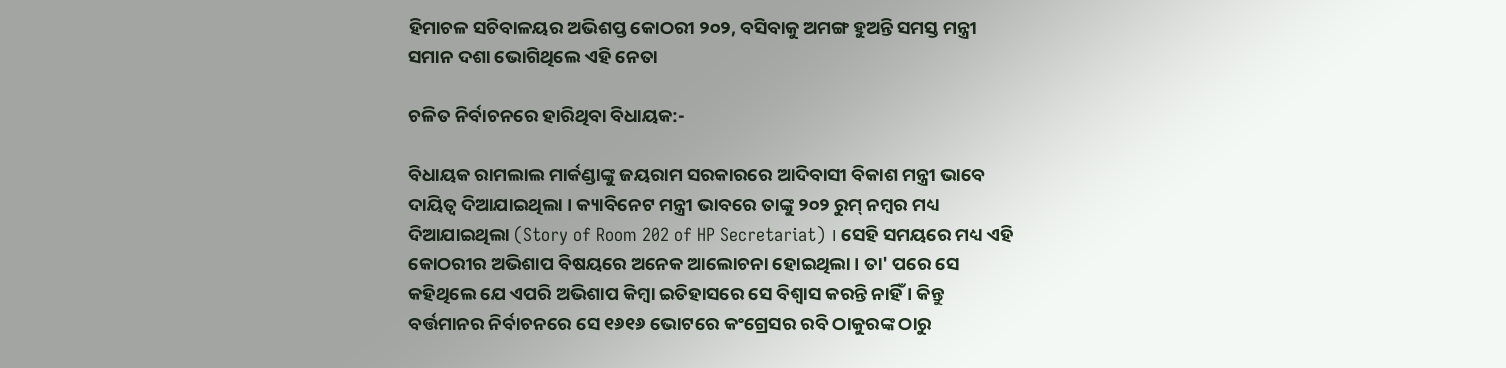ହିମାଚଳ ସଚିବାଳୟର ଅଭିଶପ୍ତ କୋଠରୀ ୨୦୨, ବସିବାକୁ ଅମଙ୍ଗ ହୁଅନ୍ତି ସମସ୍ତ ମନ୍ତ୍ରୀ
ସମାନ ଦଶା ଭୋଗିଥିଲେ ଏହି ନେତା

ଚଳିତ ନିର୍ବାଚନରେ ହାରିଥିବା ବିଧାୟକ:-

ବିଧାୟକ ରାମଲାଲ ମାର୍କଣ୍ଡାଙ୍କୁ ଜୟରାମ ସରକାରରେ ଆଦିବାସୀ ବିକାଶ ମନ୍ତ୍ରୀ ଭାବେ ଦାୟିତ୍ବ ଦିଆଯାଇଥିଲା । କ୍ୟାବିନେଟ ମନ୍ତ୍ରୀ ଭାବରେ ତାଙ୍କୁ ୨୦୨ ରୁମ୍ ନମ୍ବର ମଧ୍ୟ ଦିଆଯାଇଥିଲା (Story of Room 202 of HP Secretariat) । ସେହି ସମୟରେ ମଧ୍ୟ ଏହି କୋଠରୀର ଅଭିଶାପ ବିଷୟରେ ଅନେକ ଆଲୋଚନା ହୋଇଥିଲା । ତା' ପରେ ସେ କହିଥିଲେ ଯେ ଏପରି ଅଭିଶାପ କିମ୍ବା ଇତିହାସରେ ସେ ବିଶ୍ବାସ କରନ୍ତି ନାହିଁ । କିନ୍ତୁ ବର୍ତ୍ତମାନର ନିର୍ବାଚନରେ ସେ ୧୬୧୬ ଭୋଟରେ କଂଗ୍ରେସର ରବି ଠାକୁରଙ୍କ ଠାରୁ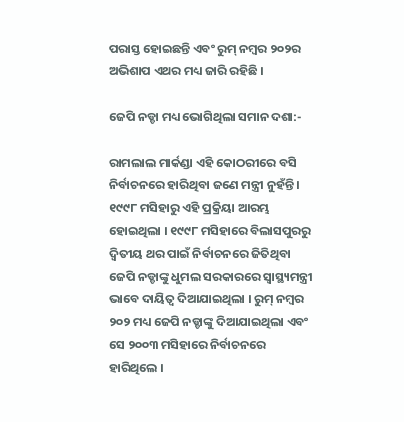ପରାସ୍ତ ହୋଇଛନ୍ତି ଏବଂ ରୁମ୍ ନମ୍ବର ୨୦୨ର ଅଭିଶାପ ଏଥର ମଧ୍ୟ ଜାରି ରହିଛି ।

ଜେପି ନଡ୍ଡା ମଧ୍ୟ ଭୋଗିଥିଲା ସମାନ ଦଶା:-

ରାମଲାଲ ମାର୍କଣ୍ଡା ଏହି କୋଠରୀରେ ବସି ନିର୍ବାଚନରେ ହାରିଥିବା ଜଣେ ମନ୍ତ୍ରୀ ନୁହଁନ୍ତି । ୧୯୯୮ ମସିହାରୁ ଏହି ପ୍ରକ୍ରିୟା ଆରମ୍ଭ ହୋଇଥିଲା । ୧୯୯୮ ମସିହାରେ ବିଲାସପୁରରୁ ଦ୍ବିତୀୟ ଥର ପାଇଁ ନିର୍ବାଚନରେ ଜିତିଥିବା ଜେପି ନଡ୍ଡାଙ୍କୁ ଧୁମଲ ସରକାରରେ ସ୍ବାସ୍ଥ୍ୟମନ୍ତ୍ରୀ ଭାବେ ଦାୟିତ୍ବ ଦିଆଯାଇଥିଲା । ରୁମ୍‌ ନମ୍ବର ୨୦୨ ମଧ୍ୟ ଜେପି ନଡ୍ଡାଙ୍କୁ ଦିଆଯାଇଥିଲା ଏବଂ ସେ ୨୦୦୩ ମସିହାରେ ନିର୍ବାଚନରେ ହାରିଥିଲେ ।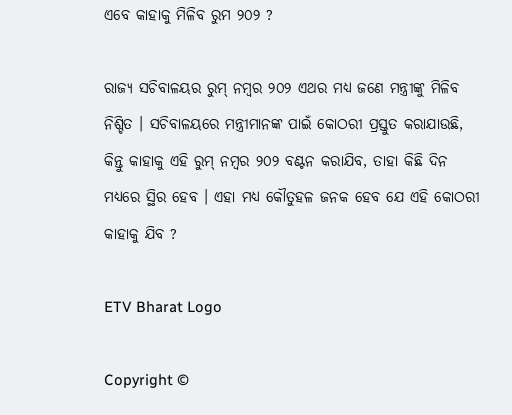ଏବେ କାହାକୁ ମିଳିବ ରୁମ ୨୦୨ ?

ରାଜ୍ୟ ସଚିବାଳୟର ରୁମ୍ ନମ୍ବର ୨୦୨ ଏଥର ମଧ୍ୟ ଜଣେ ମନ୍ତ୍ରୀଙ୍କୁ ମିଳିବ ନିଶ୍ଚିତ । ସଚିବାଳୟରେ ମନ୍ତ୍ରୀମାନଙ୍କ ପାଇଁ କୋଠରୀ ପ୍ରସ୍ତୁତ କରାଯାଉଛି, କିନ୍ତୁ କାହାକୁ ଏହି ରୁମ୍ ନମ୍ବର ୨୦୨ ବଣ୍ଟନ କରାଯିବ, ତାହା କିଛି ଦିନ ମଧ୍ୟରେ ସ୍ଥିର ହେବ । ଏହା ମଧ୍ୟ କୌତୁହଳ ଜନକ ହେବ ଯେ ଏହି କୋଠରୀ କାହାକୁ ଯିବ ?

ETV Bharat Logo

Copyright ©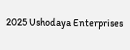2025 Ushodaya Enterprises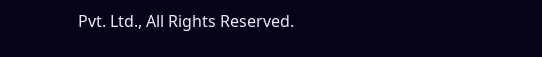Pvt. Ltd., All Rights Reserved.